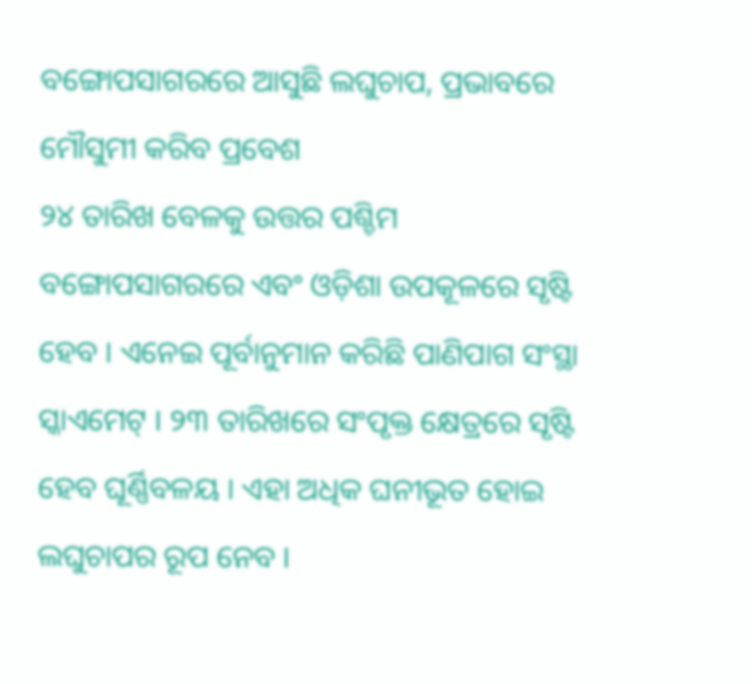ବଙ୍ଗୋପସାଗରରେ ଆସୁଛି ଲଘୁଚାପ, ପ୍ରଭାବରେ ମୌସୁମୀ କରିବ ପ୍ରବେଶ
୨୪ ତାରିଖ ବେଳକୁ ଉତ୍ତର ପଶ୍ଚିମ ବଙ୍ଗୋପସାଗରରେ ଏବଂ ଓଡ଼ିଶା ଉପକୂଳରେ ସୃଷ୍ଟି ହେବ । ଏନେଇ ପୂର୍ବାନୁମାନ କରିଛି ପାଣିପାଗ ସଂସ୍ଥା ସ୍କାଏମେଟ୍ । ୨୩ ତାରିଖରେ ସଂପୃକ୍ତ କ୍ଷେତ୍ରରେ ସୃଷ୍ଟି ହେବ ଘୂର୍ଣ୍ଣିବଳୟ । ଏହା ଅଧିକ ଘନୀଭୂତ ହୋଇ ଲଘୁଚାପର ରୂପ ନେବ ।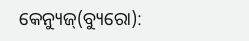କେନ୍ୟୁଜ୍(ବ୍ୟୁରୋ):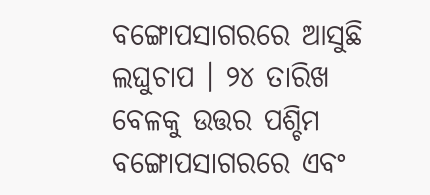ବଙ୍ଗୋପସାଗରରେ ଆସୁଛି ଲଘୁଚାପ । ୨୪ ତାରିଖ ବେଳକୁ ଉତ୍ତର ପଶ୍ଚିମ ବଙ୍ଗୋପସାଗରରେ ଏବଂ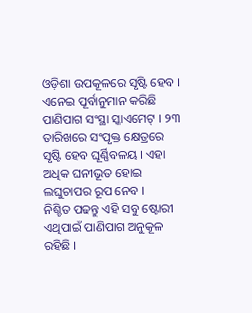ଓଡ଼ିଶା ଉପକୂଳରେ ସୃଷ୍ଟି ହେବ । ଏନେଇ ପୂର୍ବାନୁମାନ କରିଛି ପାଣିପାଗ ସଂସ୍ଥା ସ୍କାଏମେଟ୍ । ୨୩ ତାରିଖରେ ସଂପୃକ୍ତ କ୍ଷେତ୍ରରେ ସୃଷ୍ଟି ହେବ ଘୂର୍ଣ୍ଣିବଳୟ । ଏହା ଅଧିକ ଘନୀଭୂତ ହୋଇ ଲଘୁଚାପର ରୂପ ନେବ ।
ନିଶ୍ଚିତ ପଢନ୍ତୁ ଏହି ସବୁ ଷ୍ଟୋରୀ
ଏଥିପାଇଁ ପାଣିପାଗ ଅନୁକୂଳ ରହିଛି ।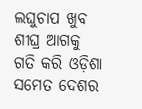ଲଘୁଚାପ ଖୁବ ଶୀଘ୍ର ଆଗକୁ ଗତି କରି ଓଡ଼ିଶା ସମେତ ଦେଶର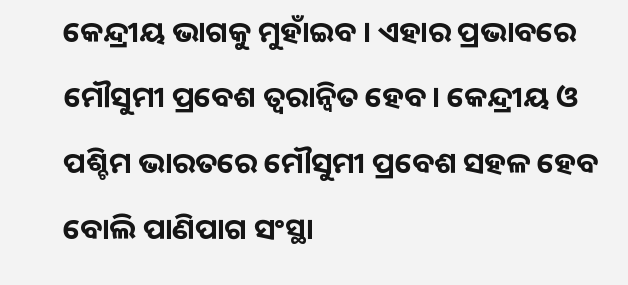କେନ୍ଦ୍ରୀୟ ଭାଗକୁ ମୁହାଁଇବ । ଏହାର ପ୍ରଭାବରେ ମୌସୁମୀ ପ୍ରବେଶ ତ୍ୱରାନ୍ଵିତ ହେବ। କେନ୍ଦ୍ରୀୟ ଓ ପଶ୍ଚିମ ଭାରତରେ ମୌସୁମୀ ପ୍ରବେଶ ସହଳ ହେବ ବୋଲି ପାଣିପାଗ ସଂସ୍ଥା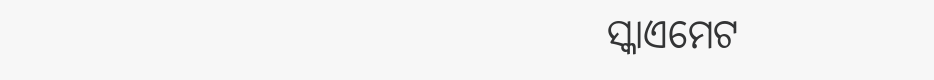ସ୍କାଏମେଟ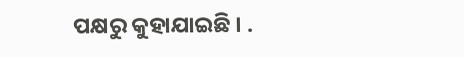ପକ୍ଷରୁ କୁହାଯାଇଛି । .